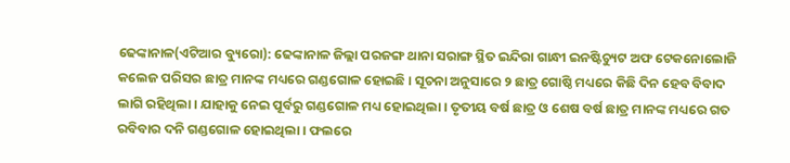ଢେଙ୍କାନାଳ(ଏଟିଆର ବ୍ୟୁରୋ): ଢେଙ୍କାନାଳ ଜିଲ୍ଲା ପରଜଙ୍ଗ ଥାନା ସରାଙ୍ଗ ସ୍ଥିତ ଇନ୍ଦିରା ଗାନ୍ଧୀ ଇନଷ୍ଟିଚ୍ୟୁଟ ଅଫ ଟେକନୋଲୋଜି କଲେଜ ପରିସର ଛାତ୍ର ମାନଙ୍କ ମଧ୍ୟରେ ଗଣ୍ଡଗୋଳ ହୋଇଛି । ସୂଚନା ଅନୁସାରେ ୨ ଛାତ୍ର ଗୋଷ୍ଠି ମଧ୍ୟରେ କିଛି ଦିନ ହେବ ବିବାଦ ଲାଗି ରହିଥିଲା । ଯାହାକୁ ନେଇ ପୂର୍ବରୁ ଗଣ୍ଡଗୋଳ ମଧ୍ୟ ହୋଇଥିଲା । ତୃତୀୟ ବର୍ଷ ଛାତ୍ର ଓ ଶେଷ ବର୍ଷ ଛାତ୍ର ମାନଙ୍କ ମଧ୍ୟରେ ଗତ ରବିବାର ଦନି ଗଣ୍ଡଗୋଳ ହୋଇଥିଲା । ଫଲରେ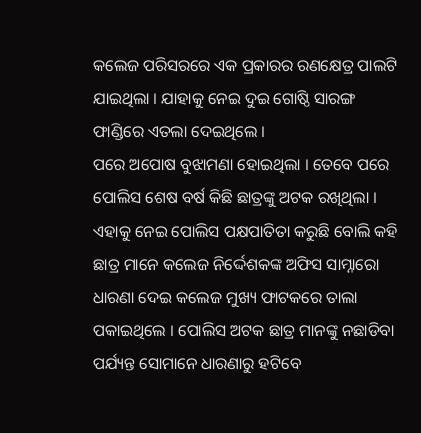କଲେଜ ପରିସରରେ ଏକ ପ୍ରକାରର ରଣକ୍ଷେତ୍ର ପାଲଟି ଯାଇଥିଲା । ଯାହାକୁ ନେଇ ଦୁଇ ଗୋଷ୍ଠି ସାରଙ୍ଗ ଫାଣ୍ଡିରେ ଏତଲା ଦେଇଥିଲେ ।
ପରେ ଅପୋଷ ବୁଝାମଣା ହୋଇଥିଲା । ତେବେ ପରେ ପୋଲିସ ଶେଷ ବର୍ଷ କିଛି ଛାତ୍ରଙ୍କୁ ଅଟକ ରଖିଥିଲା । ଏହାକୁ ନେଇ ପୋଲିସ ପକ୍ଷପାତିତା କରୁଛି ବୋଲି କହି ଛାତ୍ର ମାନେ କଲେଜ ନିର୍ଦ୍ଦେଶକଙ୍କ ଅଫିସ ସାମ୍ନାରୋ ଧାରଣା ଦେଇ କଲେଜ ମୁଖ୍ୟ ଫାଟକରେ ତାଲା ପକାଇଥିଲେ । ପୋଲିସ ଅଟକ ଛାତ୍ର ମାନଙ୍କୁ ନଛାଡିବା ପର୍ଯ୍ୟନ୍ତ ସୋମାନେ ଧାରଣାରୁ ହଟିବେ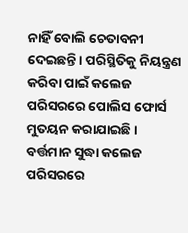ନାହିଁ ବୋଲି ଚେତାବନୀ ଦେଇଛନ୍ତି । ପରିସ୍ଥିତିକୁ ନିୟନ୍ତ୍ରଣ କରିବା ପାଇଁ କଲେଜ ପରିସରରେ ପୋଲିସ ଫୋର୍ସ ମୁତୟନ କରାଯାଇଛି । ବର୍ତ୍ତମାନ ସୁଦ୍ଧା କଲେଜ ପରିସରରେ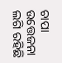ଚାପା ଉତ୍ତେଜନା ଲଗି ରହିଛି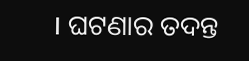। ଘଟଣାର ତଦନ୍ତ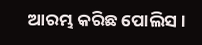ଆରମ୍ଭ କରିଛ ପୋଲିସ ।